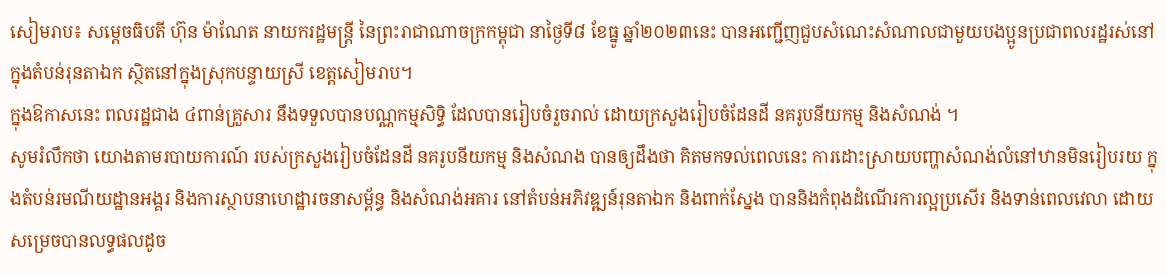សៀមរាប៖ សម្តេចធិបតី ហ៊ុន ម៉ាណែត នាយករដ្ឋមន្ត្រី នៃព្រះរាជាណាចក្រកម្ពុជា នាថ្ងៃទី៨ ខែធ្នូ ឆ្នាំ២០២៣នេះ បានអញ្ជើញជួបសំណេះសំណាលជាមួយបងប្អូនប្រជាពលរដ្ឋរស់នៅក្នុងតំបន់រុនតាឯក ស្ថិតនៅក្នុងស្រុកបន្ទាយស្រី ខេត្តសៀមរាប។
ក្នុងឱកាសនេះ ពលរដ្ឋជាង ៤ពាន់គ្រួសារ នឹងទទួលបានបណ្ណកម្មសិទ្ធិ ដែលបានរៀបចំរួចរាល់ ដោយក្រសួងរៀបចំដែនដី នគរូបនីយកម្ម និងសំណង់ ។
សូមរំលឹកថា យោងតាមរបាយការណ៍ របស់ក្រសួងរៀបចំដែនដី នគរូបនីយកម្ម និងសំណង បានឲ្យដឹងថា គិតមកទល់ពេលនេះ ការដោះស្រាយបញ្ហាសំណង់លំនៅឋានមិនរៀបរយ ក្នុងតំបន់រមណីយដ្ឋានអង្គរ និងការស្ថាបនាហេដ្ឋារចនាសម្ព័ន្ធ និងសំណង់អគារ នៅតំបន់អភិវឌ្ឍន៍រុនតាឯក និងពាក់ស្នែង បាននិងកំពុងដំណើរការល្អប្រសើរ និងទាន់ពេលវេលា ដោយសម្រេចបានលទ្ធផលដូច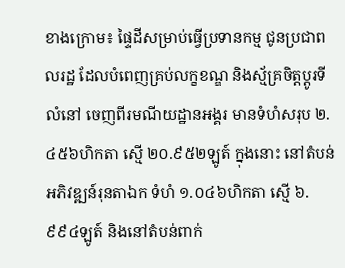ខាងក្រោម៖ ផ្ទៃដីសម្រាប់ធ្វើប្រទានកម្ម ជូនប្រជាពលរដ្ឋ ដែលបំពេញគ្រប់លក្ខខណ្ឌ និងស្ម័គ្រចិត្តប្តូរទីលំនៅ ចេញពីរមណីយដ្ឋានអង្គរ មានទំហំសរុប ២.៤៥៦ហិកតា ស្មើ ២០.៩៥២ឡូត៍ ក្នុងនោះ នៅតំបន់អភិវឌ្ឍន៍រុនតាឯក ទំហំ ១.០៤៦ហិកតា ស្មើ ៦.៩៩៤ឡូត៍ និងនៅតំបន់ពាក់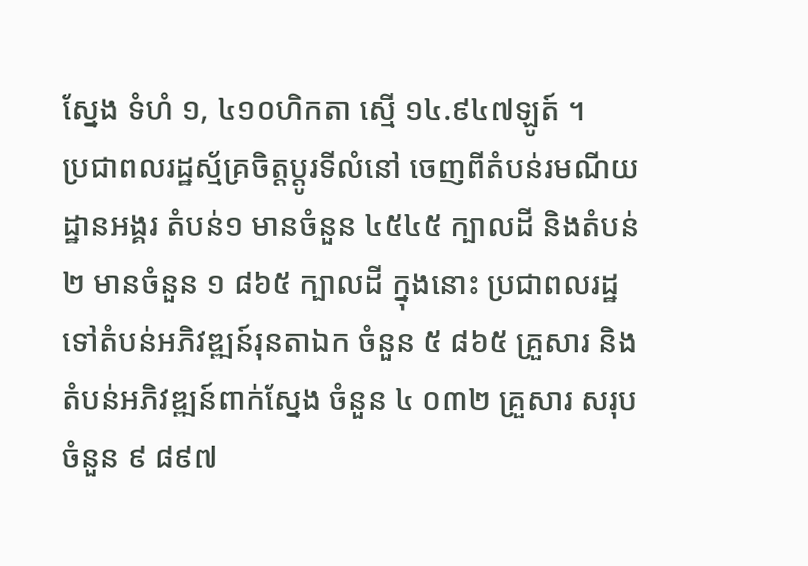ស្នែង ទំហំ ១, ៤១០ហិកតា ស្មើ ១៤.៩៤៧ឡូត៍ ។
ប្រជាពលរដ្ឋស្ម័គ្រចិត្តប្តូរទីលំនៅ ចេញពីតំបន់រមណីយដ្ឋានអង្គរ តំបន់១ មានចំនួន ៤៥៤៥ ក្បាលដី និងតំបន់២ មានចំនួន ១ ៨៦៥ ក្បាលដី ក្នុងនោះ ប្រជាពលរដ្ឋទៅតំបន់អភិវឌ្ឍន៍រុនតាឯក ចំនួន ៥ ៨៦៥ គ្រួសារ និងតំបន់អភិវឌ្ឍន៍ពាក់ស្នែង ចំនួន ៤ ០៣២ គ្រួសារ សរុបចំនួន ៩ ៨៩៧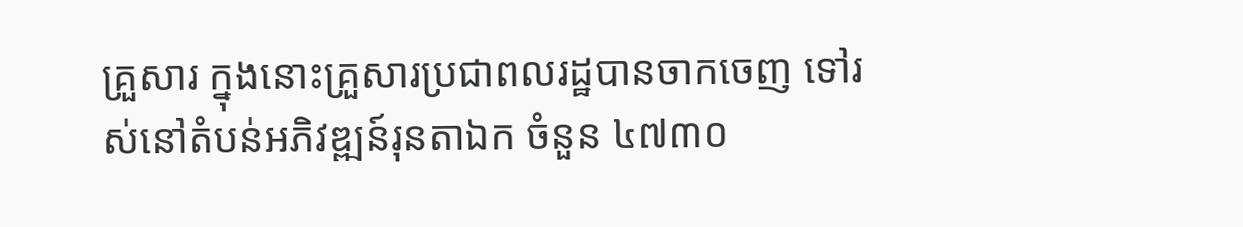គ្រួសារ ក្នុងនោះគ្រួសារប្រជាពលរដ្ឋបានចាកចេញ ទៅរស់នៅតំបន់អភិវឌ្ឍន៍រុនតាឯក ចំនួន ៤៧៣០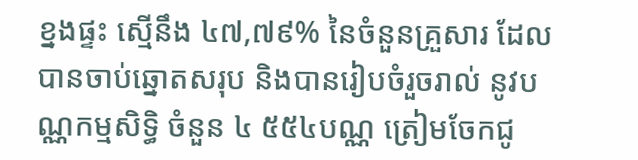ខ្នងផ្ទះ ស្មើនឹង ៤៧,៧៩% នៃចំនួនគ្រួសារ ដែលបានចាប់ឆ្នោតសរុប និងបានរៀបចំរួចរាល់ នូវបណ្ណកម្មសិទ្ធិ ចំនួន ៤ ៥៥៤បណ្ណ ត្រៀមចែកជូ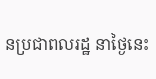នប្រជាពលរដ្ឋ នាថ្ងៃនេះ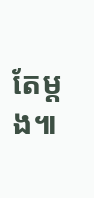តែម្តង៕